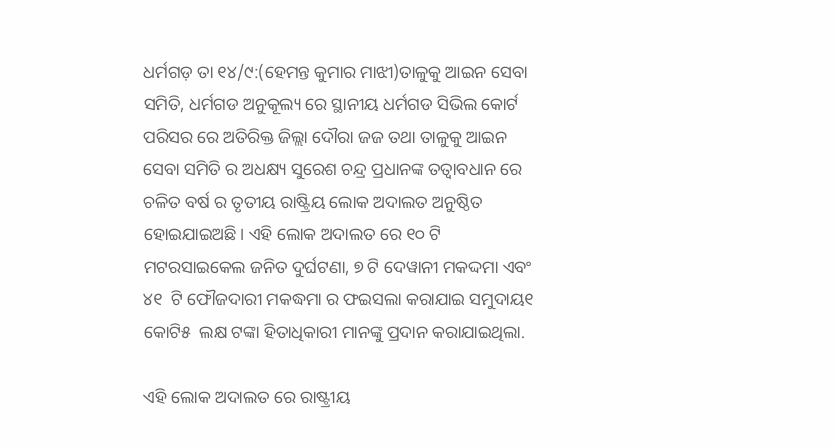ଧର୍ମଗଡ଼ ତା ୧୪/୯:(ହେମନ୍ତ କୁମାର ମାଝୀ)ତାଳୁକୁ ଆଇନ ସେବା ସମିତି, ଧର୍ମଗଡ ଅନୁକୂଲ୍ୟ ରେ ସ୍ଥାନୀୟ ଧର୍ମଗଡ ସିଭିଲ କୋର୍ଟ ପରିସର ରେ ଅତିରିକ୍ତ ଜିଲ୍ଲା ଦୌରା ଜଜ ତଥା ତାଳୁକୁ ଆଇନ ସେବା ସମିତି ର ଅଧକ୍ଷ୍ୟ ସୁରେଶ ଚନ୍ଦ୍ର ପ୍ରଧାନଙ୍କ ତତ୍ୱାବଧାନ ରେ ଚଳିତ ବର୍ଷ ର ତୃତୀୟ ରାଷ୍ଟ୍ରିୟ ଲୋକ ଅଦାଲତ ଅନୁଷ୍ଠିତ ହୋଇଯାଇଅଛି। ଏହି ଲୋକ ଅଦାଲତ ରେ ୧୦ ଟି ମଟରସାଇକେଲ ଜନିତ ଦୁର୍ଘଟଣା, ୭ ଟି ଦେୱାନୀ ମକଦ୍ଦମା ଏବଂ ୪୧  ଟି ଫୌଜଦାରୀ ମକଦ୍ଧମା ର ଫଇସଲା କରାଯାଇ ସମୁଦାୟ୧  କୋଟି୫  ଲକ୍ଷ ଟଙ୍କା ହିତାଧିକାରୀ ମାନଙ୍କୁ ପ୍ରଦାନ କରାଯାଇଥିଲା.

ଏହି ଲୋକ ଅଦାଲତ ରେ ରାଷ୍ଟ୍ରୀୟ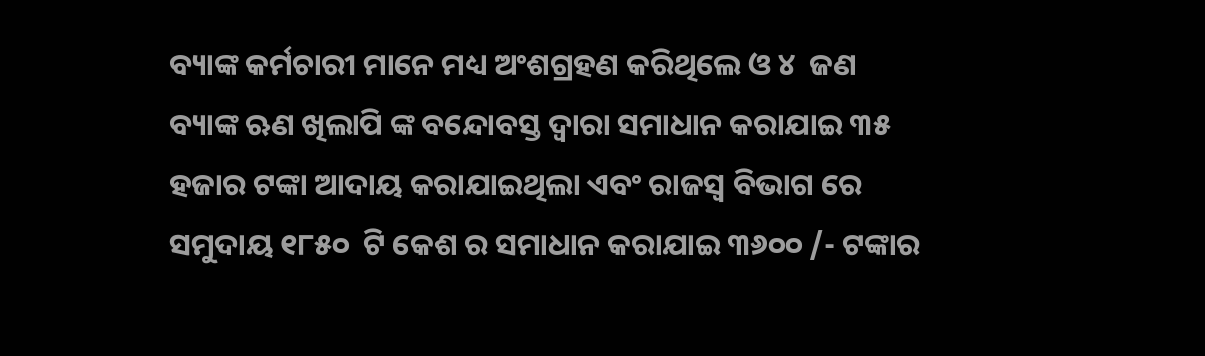ବ୍ୟାଙ୍କ କର୍ମଚାରୀ ମାନେ ମଧ୍ୟ ଅଂଶଗ୍ରହଣ କରିଥିଲେ ଓ ୪  ଜଣ ବ୍ୟାଙ୍କ ଋଣ ଖିଲାପି ଙ୍କ ବନ୍ଦୋବସ୍ତ ଦ୍ୱାରା ସମାଧାନ କରାଯାଇ ୩୫  ହଜାର ଟଙ୍କା ଆଦାୟ କରାଯାଇଥିଲା ଏବଂ ରାଜସ୍ୱ ବିଭାଗ ରେ ସମୁଦାୟ ୧୮୫୦  ଟି କେଶ ର ସମାଧାନ କରାଯାଇ ୩୬୦୦ /- ଟଙ୍କାର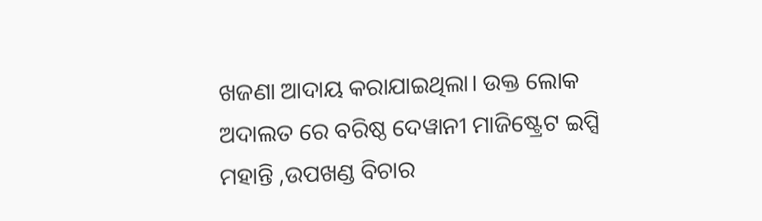ଖଜଣା ଆଦାୟ କରାଯାଇଥିଲା। ଉକ୍ତ ଲୋକ ଅଦାଲତ ରେ ବରିଷ୍ଠ ଦେୱାନୀ ମାଜିଷ୍ଟ୍ରେଟ ଇପ୍ସି ମହାନ୍ତି ,ଉପଖଣ୍ଡ ବିଚାର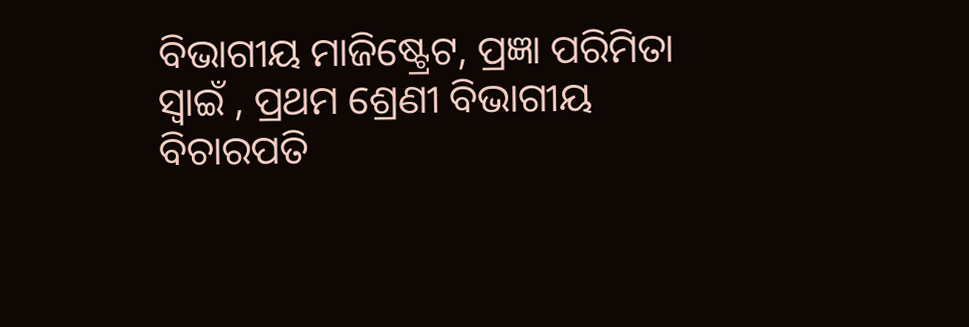ବିଭାଗୀୟ ମାଜିଷ୍ଟ୍ରେଟ, ପ୍ରଜ୍ଞା ପରିମିତା ସ୍ୱାଇଁ , ପ୍ରଥମ ଶ୍ରେଣୀ ବିଭାଗୀୟ ବିଚାରପତି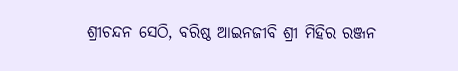ଶ୍ରୀଚନ୍ଦନ ସେଠି, ବରିଷ୍ଠ ଆଇନଜୀବି ଶ୍ରୀ ମିହିର ରଞ୍ଜନ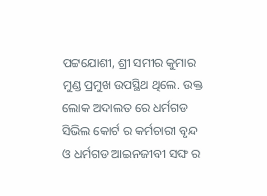ପଟ୍ଟଯୋଶୀ, ଶ୍ରୀ ସମୀର କୁମାର ମୁଣ୍ଡ ପ୍ରମୁଖ ଉପସ୍ଥିଥ ଥିଲେ. ଉକ୍ତ ଲୋକ ଅଦାଲତ ରେ ଧର୍ମଗଡ ସିଭିଲ କୋର୍ଟ ର କର୍ମଚାରୀ ବୃନ୍ଦ ଓ ଧର୍ମଗଡ ଆଇନଜୀବୀ ସଙ୍ଘ ର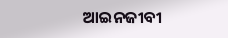ଆଇନଜୀବୀ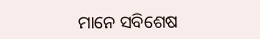ମାନେ ସବିଶେଷ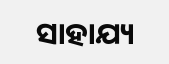ସାହାଯ୍ୟ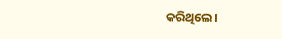କରିଥିଲେ।